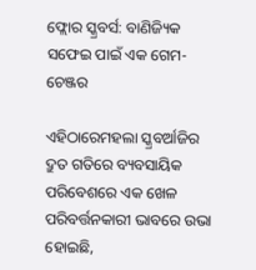ଫ୍ଲୋର ସ୍କ୍ରବର୍ସ: ବାଣିଜ୍ୟିକ ସଫେଇ ପାଇଁ ଏକ ଗେମ-ଚେଞ୍ଜର

ଏହିଠାରେମହଲା ସ୍କ୍ରବର୍ଆଜିର ଦ୍ରୁତ ଗତିରେ ବ୍ୟବସାୟିକ ପରିବେଶରେ ଏକ ଖେଳ ପରିବର୍ତ୍ତନକାରୀ ଭାବରେ ଉଭା ହୋଇଛି,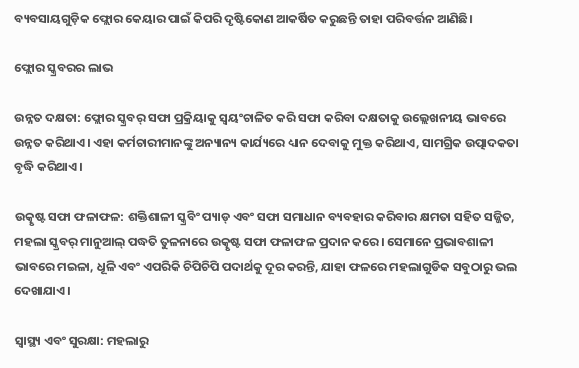ବ୍ୟବସାୟଗୁଡ଼ିକ ଫ୍ଲୋର କେୟାର ପାଇଁ କିପରି ଦୃଷ୍ଟିକୋଣ ଆକର୍ଷିତ କରୁଛନ୍ତି ତାହା ପରିବର୍ତ୍ତନ ଆଣିଛି।

ଫ୍ଲୋର ସ୍କ୍ରବରର ଲାଭ

ଉନ୍ନତ ଦକ୍ଷତା: ଫ୍ଲୋର ସ୍କ୍ରବର୍ ସଫା ପ୍ରକ୍ରିୟାକୁ ସ୍ୱୟଂଚାଳିତ କରି ସଫା କରିବା ଦକ୍ଷତାକୁ ଉଲ୍ଲେଖନୀୟ ଭାବରେ ଉନ୍ନତ କରିଥାଏ। ଏହା କର୍ମଚାରୀମାନଙ୍କୁ ଅନ୍ୟାନ୍ୟ କାର୍ଯ୍ୟରେ ଧ୍ୟାନ ଦେବାକୁ ମୁକ୍ତ କରିଥାଏ, ସାମଗ୍ରିକ ଉତ୍ପାଦକତା ବୃଦ୍ଧି କରିଥାଏ।

ଉତ୍କୃଷ୍ଟ ସଫା ଫଳାଫଳ: ଶକ୍ତିଶାଳୀ ସ୍କ୍ରବିଂ ପ୍ୟାଡ୍ ଏବଂ ସଫା ସମାଧାନ ବ୍ୟବହାର କରିବାର କ୍ଷମତା ସହିତ ସଜ୍ଜିତ, ମହଲା ସ୍କ୍ରବର୍ ମାନୁଆଲ୍ ପଦ୍ଧତି ତୁଳନାରେ ଉତ୍କୃଷ୍ଟ ସଫା ଫଳାଫଳ ପ୍ରଦାନ କରେ। ସେମାନେ ପ୍ରଭାବଶାଳୀ ଭାବରେ ମଇଳା, ଧୂଳି ଏବଂ ଏପରିକି ଚିପିଚିପି ପଦାର୍ଥକୁ ଦୂର କରନ୍ତି, ଯାହା ଫଳରେ ମହଲାଗୁଡିକ ସବୁଠାରୁ ଭଲ ଦେଖାଯାଏ।

ସ୍ୱାସ୍ଥ୍ୟ ଏବଂ ସୁରକ୍ଷା: ମହଲାରୁ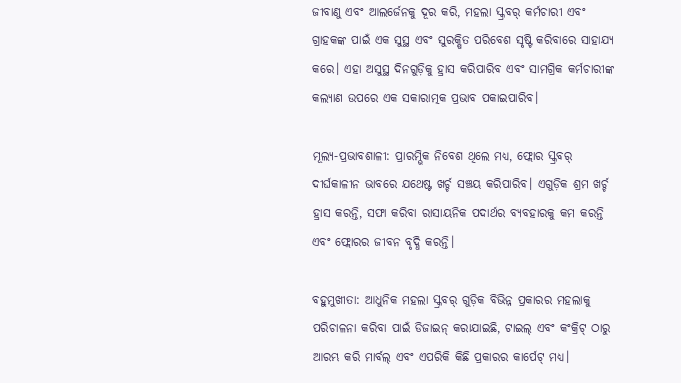ଜୀବାଣୁ ଏବଂ ଆଲର୍ଜେନକୁ ଦୂର କରି, ମହଲା ସ୍କ୍ରବର୍ କର୍ମଚାରୀ ଏବଂ ଗ୍ରାହକଙ୍କ ପାଇଁ ଏକ ସୁସ୍ଥ ଏବଂ ସୁରକ୍ଷିତ ପରିବେଶ ସୃଷ୍ଟି କରିବାରେ ସାହାଯ୍ୟ କରେ। ଏହା ଅସୁସ୍ଥ ଦିନଗୁଡ଼ିକୁ ହ୍ରାସ କରିପାରିବ ଏବଂ ସାମଗ୍ରିକ କର୍ମଚାରୀଙ୍କ କଲ୍ୟାଣ ଉପରେ ଏକ ସକାରାତ୍ମକ ପ୍ରଭାବ ପକାଇପାରିବ।

ମୂଲ୍ୟ-ପ୍ରଭାବଶାଳୀ: ପ୍ରାରମ୍ଭିକ ନିବେଶ ଥିଲେ ମଧ୍ୟ, ଫ୍ଲୋର ସ୍କ୍ରବର୍ ଦୀର୍ଘକାଳୀନ ଭାବରେ ଯଥେଷ୍ଟ ଖର୍ଚ୍ଚ ସଞ୍ଚୟ କରିପାରିବ। ଏଗୁଡ଼ିକ ଶ୍ରମ ଖର୍ଚ୍ଚ ହ୍ରାସ କରନ୍ତି, ସଫା କରିବା ରାସାୟନିକ ପଦାର୍ଥର ବ୍ୟବହାରକୁ କମ କରନ୍ତି ଏବଂ ଫ୍ଲୋରର ଜୀବନ ବୃଦ୍ଧି କରନ୍ତି।

ବହୁମୁଖୀତା: ଆଧୁନିକ ମହଲା ସ୍କ୍ରବର୍ ଗୁଡ଼ିକ ବିଭିନ୍ନ ପ୍ରକାରର ମହଲାକୁ ପରିଚାଳନା କରିବା ପାଇଁ ଡିଜାଇନ୍ କରାଯାଇଛି, ଟାଇଲ୍ ଏବଂ କଂକ୍ରିଟ୍ ଠାରୁ ଆରମ୍ଭ କରି ମାର୍ବଲ୍ ଏବଂ ଏପରିକି କିଛି ପ୍ରକାରର କାର୍ପେଟ୍ ମଧ୍ୟ।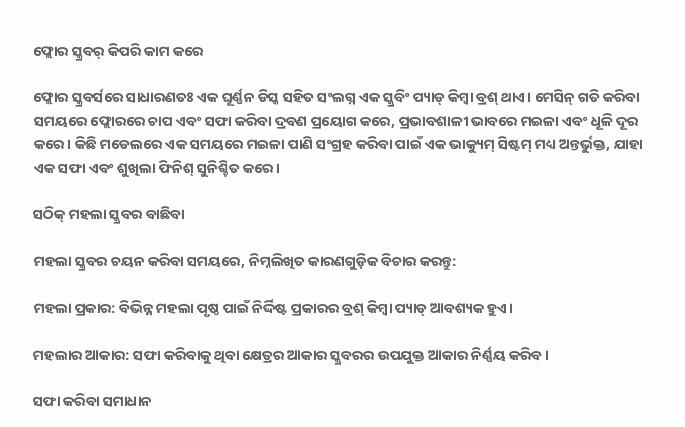ଫ୍ଲୋର ସ୍କ୍ରବର୍ କିପରି କାମ କରେ

ଫ୍ଲୋର ସ୍କ୍ରବର୍ସରେ ସାଧାରଣତଃ ଏକ ଘୂର୍ଣ୍ଣନ ଡିସ୍କ ସହିତ ସଂଲଗ୍ନ ଏକ ସ୍କ୍ରବିଂ ପ୍ୟାଡ୍ କିମ୍ବା ବ୍ରଶ୍ ଥାଏ। ମେସିନ୍ ଗତି କରିବା ସମୟରେ ଫ୍ଲୋରରେ ଚାପ ଏବଂ ସଫା କରିବା ଦ୍ରବଣ ପ୍ରୟୋଗ କରେ, ପ୍ରଭାବଶାଳୀ ଭାବରେ ମଇଳା ଏବଂ ଧୂଳି ଦୂର କରେ। କିଛି ମଡେଲରେ ଏକ ସମୟରେ ମଇଳା ପାଣି ସଂଗ୍ରହ କରିବା ପାଇଁ ଏକ ଭାକ୍ୟୁମ୍ ସିଷ୍ଟମ୍ ମଧ୍ୟ ଅନ୍ତର୍ଭୁକ୍ତ, ଯାହା ଏକ ସଫା ଏବଂ ଶୁଖିଲା ଫିନିଶ୍ ସୁନିଶ୍ଚିତ କରେ।

ସଠିକ୍ ମହଲା ସ୍କ୍ରବର ବାଛିବା

ମହଲା ସ୍କ୍ରବର ଚୟନ କରିବା ସମୟରେ, ନିମ୍ନଲିଖିତ କାରଣଗୁଡ଼ିକ ବିଚାର କରନ୍ତୁ:

ମହଲା ପ୍ରକାର: ବିଭିନ୍ନ ମହଲା ପୃଷ୍ଠ ପାଇଁ ନିର୍ଦ୍ଦିଷ୍ଟ ପ୍ରକାରର ବ୍ରଶ୍ କିମ୍ବା ପ୍ୟାଡ୍ ଆବଶ୍ୟକ ହୁଏ।

ମହଲାର ଆକାର: ସଫା କରିବାକୁ ଥିବା କ୍ଷେତ୍ରର ଆକାର ସ୍କ୍ରବରର ଉପଯୁକ୍ତ ଆକାର ନିର୍ଣ୍ଣୟ କରିବ।

ସଫା କରିବା ସମାଧାନ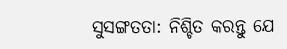ସୁସଙ୍ଗତତା: ନିଶ୍ଚିତ କରନ୍ତୁ ଯେ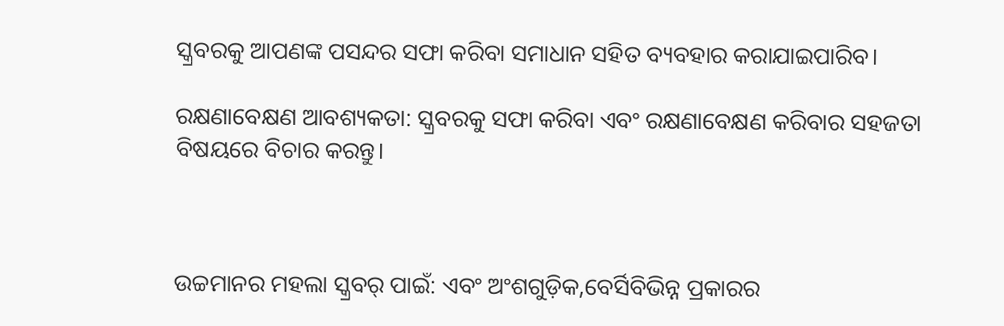ସ୍କ୍ରବରକୁ ଆପଣଙ୍କ ପସନ୍ଦର ସଫା କରିବା ସମାଧାନ ସହିତ ବ୍ୟବହାର କରାଯାଇପାରିବ।

ରକ୍ଷଣାବେକ୍ଷଣ ଆବଶ୍ୟକତା: ସ୍କ୍ରବରକୁ ସଫା କରିବା ଏବଂ ରକ୍ଷଣାବେକ୍ଷଣ କରିବାର ସହଜତା ବିଷୟରେ ବିଚାର କରନ୍ତୁ।



ଉଚ୍ଚମାନର ମହଲା ସ୍କ୍ରବର୍ ପାଇଁ: ଏବଂ ଅଂଶଗୁଡ଼ିକ,ବେର୍ସିବିଭିନ୍ନ ପ୍ରକାରର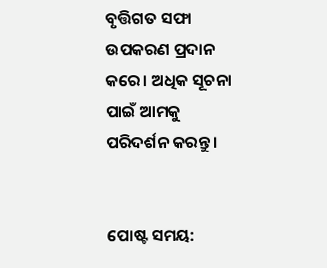ବୃତ୍ତିଗତ ସଫା ଉପକରଣ ପ୍ରଦାନ କରେ। ଅଧିକ ସୂଚନା ପାଇଁ ଆମକୁ ପରିଦର୍ଶନ କରନ୍ତୁ।


ପୋଷ୍ଟ ସମୟ: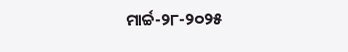ମାର୍ଚ୍ଚ-୨୮-୨୦୨୫